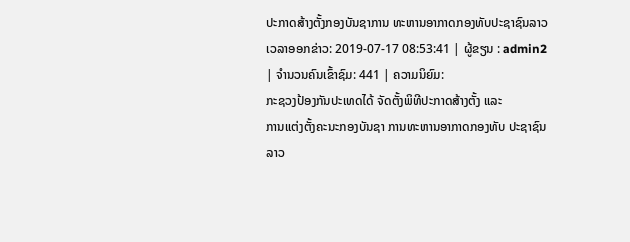ປະກາດສ້າງຕັ້ງກອງບັນຊາການ ທະຫານອາກາດກອງທັບປະຊາຊົນລາວ
ເວລາອອກຂ່າວ: 2019-07-17 08:53:41 | ຜູ້ຂຽນ : admin2 | ຈຳນວນຄົນເຂົ້າຊົມ: 441 | ຄວາມນິຍົມ:
ກະຊວງປ້ອງກັນປະເທດໄດ້ ຈັດຕັ້ງພິທີປະກາດສ້າງຕັ້ງ ແລະ
ການແຕ່ງຕັ້ງຄະນະກອງບັນຊາ ການທະຫານອາກາດກອງທັບ ປະຊາຊົນລາວ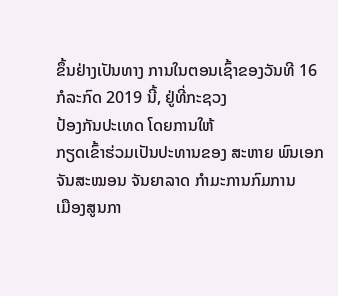ຂຶ້ນຢ່າງເປັນທາງ ການໃນຕອນເຊົ້າຂອງວັນທີ 16
ກໍລະກົດ 2019 ນີ້, ຢູ່ທີ່ກະຊວງ
ປ້ອງກັນປະເທດ ໂດຍການໃຫ້
ກຽດເຂົ້າຮ່ວມເປັນປະທານຂອງ ສະຫາຍ ພົນເອກ ຈັນສະໝອນ ຈັນຍາລາດ ກໍາມະການກົມການ
ເມືອງສູນກາ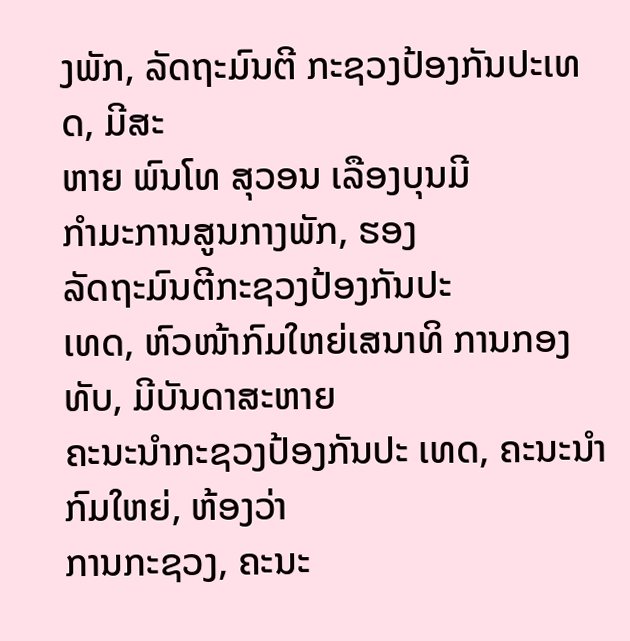ງພັກ, ລັດຖະມົນຕີ ກະຊວງປ້ອງກັນປະເທດ, ມີສະ
ຫາຍ ພົນໂທ ສຸວອນ ເລືອງບຸນມີ
ກໍາມະການສູນກາງພັກ, ຮອງ
ລັດຖະມົນຕີກະຊວງປ້ອງກັນປະ
ເທດ, ຫົວໜ້າກົມໃຫຍ່ເສນາທິ ການກອງທັບ, ມີບັນດາສະຫາຍ
ຄະນະນໍາກະຊວງປ້ອງກັນປະ ເທດ, ຄະນະນໍາກົມໃຫຍ່, ຫ້ອງວ່າ
ການກະຊວງ, ຄະນະ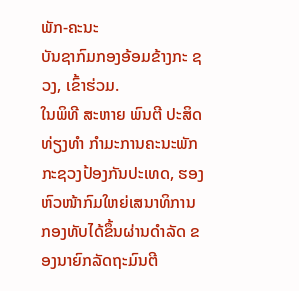ພັກ-ຄະນະ
ບັນຊາກົມກອງອ້ອມຂ້າງກະ ຊວງ, ເຂົ້າຮ່ວມ.
ໃນພິທີ ສະຫາຍ ພົນຕີ ປະສິດ ທ່ຽງທໍາ ກຳມະການຄະນະພັກ ກະຊວງປ້ອງກັນປະເທດ, ຮອງ ຫົວໜ້າກົມໃຫຍ່ເສນາທິການ ກອງທັບໄດ້ຂຶ້ນຜ່ານດໍາລັດ ຂອງນາຍົກລັດຖະມົນຕີ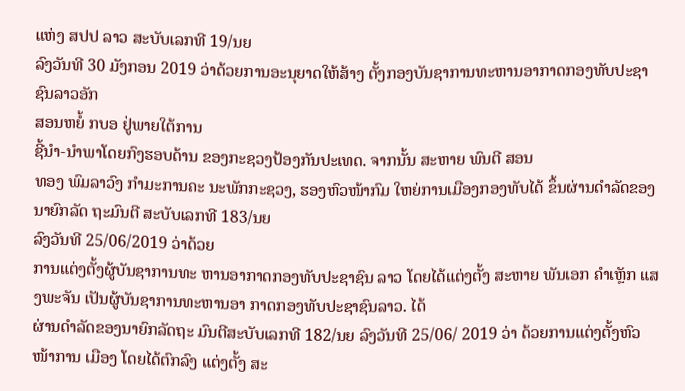ແຫ່ງ ສປປ ລາວ ສະບັບເລກທີ 19/ນຍ
ລົງວັນທີ 30 ມັງກອນ 2019 ວ່າດ້ວຍການອະນຸຍາດໃຫ້ສ້າງ ຕັ້ງກອງບັນຊາການທະຫານອາກາດກອງທັບປະຊາຊົນລາວອັກ
ສອນຫຍໍ້ ກບອ ຢູ່ພາຍໃຕ້ການ
ຊີ້ນໍາ-ນໍາພາໂດຍກົງຮອບດ້ານ ຂອງກະຊວງປ້ອງກັນປະເທດ. ຈາກນັ້ນ ສະຫາຍ ພົນຕີ ສອນ
ທອງ ພົມລາວົງ ກຳມະການຄະ ນະພັກກະຊວງ, ຮອງຫົວໜ້າກົມ ໃຫຍ່ການເມືອງກອງທັບໄດ້ ຂຶ້ນຜ່ານດໍາລັດຂອງນາຍົກລັດ ຖະມົນຕີ ສະບັບເລກທີ 183/ນຍ
ລົງວັນທີ 25/06/2019 ວ່າດ້ວຍ
ການແຕ່ງຕັ້ງຜູ້ບັນຊາການທະ ຫານອາກາດກອງທັບປະຊາຊົນ ລາວ ໂດຍໄດ້ແຕ່ງຕັ້ງ ສະຫາຍ ພັນເອກ ຄໍາເຫຼັກ ແສງພະຈັນ ເປັນຜູ້ບັນຊາການທະຫານອາ ກາດກອງທັບປະຊາຊົນລາວ. ໄດ້
ຜ່ານດໍາລັດຂອງນາຍົກລັດຖະ ມົນຕີສະບັບເລກທີ 182/ນຍ ລົງວັນທີ 25/06/ 2019 ວ່າ ດ້ວຍການແຕ່ງຕັ້ງຫົວໜ້າການ ເມືອງ ໂດຍໄດ້ຕົກລົງ ແຕ່ງຕັ້ງ ສະ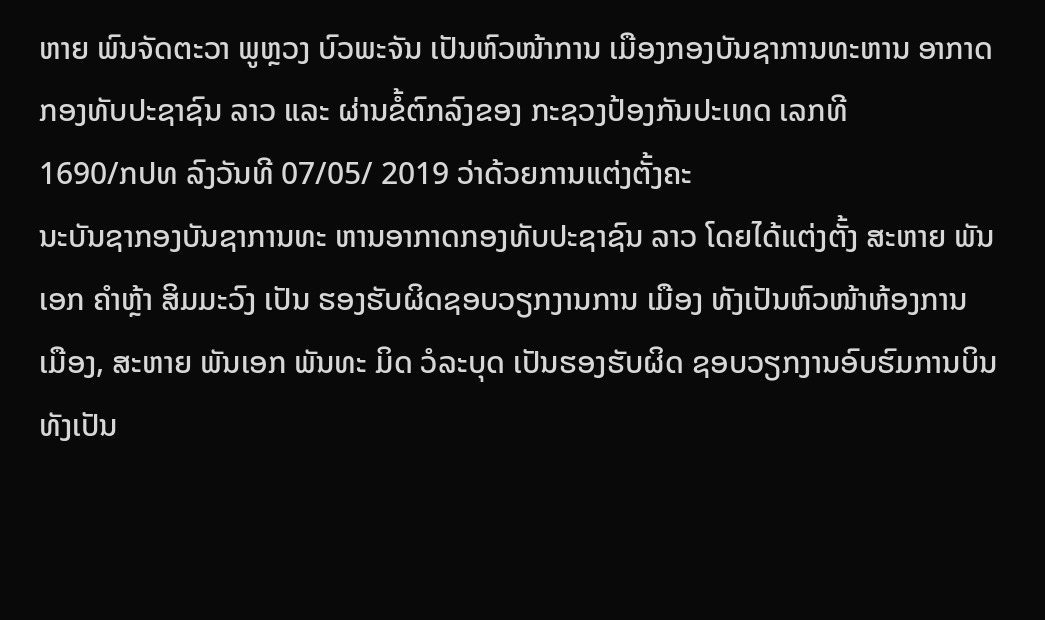ຫາຍ ພົນຈັດຕະວາ ພູຫຼວງ ບົວພະຈັນ ເປັນຫົວໜ້າການ ເມືອງກອງບັນຊາການທະຫານ ອາກາດກອງທັບປະຊາຊົນ ລາວ ແລະ ຜ່ານຂໍ້ຕົກລົງຂອງ ກະຊວງປ້ອງກັນປະເທດ ເລກທີ
1690/ກປທ ລົງວັນທີ 07/05/ 2019 ວ່າດ້ວຍການແຕ່ງຕັ້ງຄະ
ນະບັນຊາກອງບັນຊາການທະ ຫານອາກາດກອງທັບປະຊາຊົນ ລາວ ໂດຍໄດ້ແຕ່ງຕັ້ງ ສະຫາຍ ພັນເອກ ຄໍາຫຼ້າ ສິມມະວົງ ເປັນ ຮອງຮັບຜິດຊອບວຽກງານການ ເມືອງ ທັງເປັນຫົວໜ້າຫ້ອງການ
ເມືອງ, ສະຫາຍ ພັນເອກ ພັນທະ ມິດ ວໍລະບຸດ ເປັນຮອງຮັບຜິດ ຊອບວຽກງານອົບຮົມການບິນ ທັງເປັນ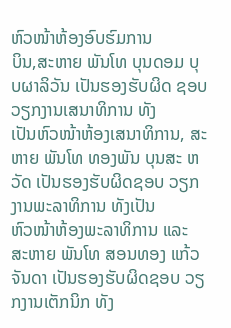ຫົວໜ້າຫ້ອງອົບຮົມການ
ບິນ,ສະຫາຍ ພັນໂທ ບຸນດອມ ບຸບຜາລິວັນ ເປັນຮອງຮັບຜິດ ຊອບວຽກງານເສນາທິການ ທັງ
ເປັນຫົວໜ້າຫ້ອງເສນາທິການ, ສະ ຫາຍ ພັນໂທ ທອງພັນ ບຸນສະ ຫວັດ ເປັນຮອງຮັບຜິດຊອບ ວຽກງານພະລາທິການ ທັງເປັນ
ຫົວໜ້າຫ້ອງພະລາທິການ ແລະ
ສະຫາຍ ພັນໂທ ສອນທອງ ແກ້ວ
ຈັນດາ ເປັນຮອງຮັບຜິດຊອບ ວຽກງານເຕັກນິກ ທັງ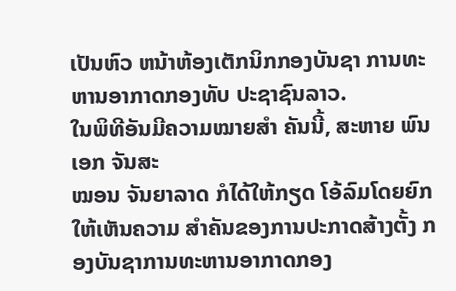ເປັນຫົວ ຫນ້າຫ້ອງເຕັກນິກກອງບັນຊາ ການທະຫານອາກາດກອງທັບ ປະຊາຊົນລາວ.
ໃນພິທີອັນມີຄວາມໝາຍສໍາ ຄັນນີ້, ສະຫາຍ ພົນເອກ ຈັນສະ
ໝອນ ຈັນຍາລາດ ກໍໄດ້ໃຫ້ກຽດ ໂອ້ລົມໂດຍຍົກໃຫ້ເຫັນຄວາມ ສໍາຄັນຂອງການປະກາດສ້າງຕັ້ງ ກອງບັນຊາການທະຫານອາກາດກອງ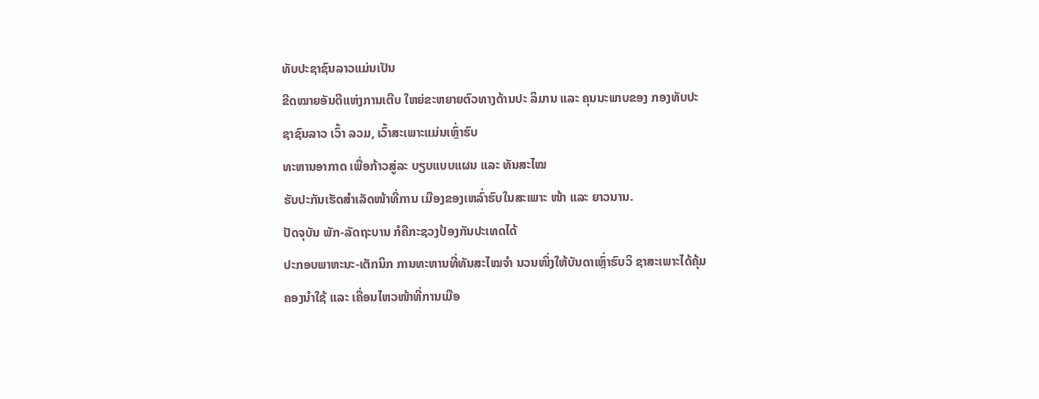ທັບປະຊາຊົນລາວແມ່ນເປັນ
ຂີດໝາຍອັນດີແຫ່ງການເຕີບ ໃຫຍ່ຂະຫຍາຍຕົວທາງດ້ານປະ ລິມານ ແລະ ຄຸນນະພາບຂອງ ກອງທັບປະຊາຊົນລາວ ເວົ້າ ລວມ, ເວົ້າສະເພາະແມ່ນເຫຼົ່າຮົບ
ທະຫານອາກາດ ເພື່ອກ້າວສູ່ລະ ບຽບແບບແຜນ ແລະ ທັນສະໄໝ
ຮັບປະກັນເຮັດສໍາເລັດໜ້າທີ່ການ ເມືອງຂອງເຫລົ່າຮົບໃນສະເພາະ ໜ້າ ແລະ ຍາວນານ.
ປັດຈຸບັນ ພັກ-ລັດຖະບານ ກໍຄືກະຊວງປ້ອງກັນປະເທດໄດ້
ປະກອບພາຫະນະ-ເຕັກນິກ ການທະຫານທີ່ທັນສະໄໝຈໍາ ນວນໜຶ່ງໃຫ້ບັນດາເຫຼົ່າຮົບວິ ຊາສະເພາະໄດ້ຄຸ້ມຄອງນໍາໃຊ້ ແລະ ເຄື່ອນໄຫວໜ້າທີ່ການເມືອ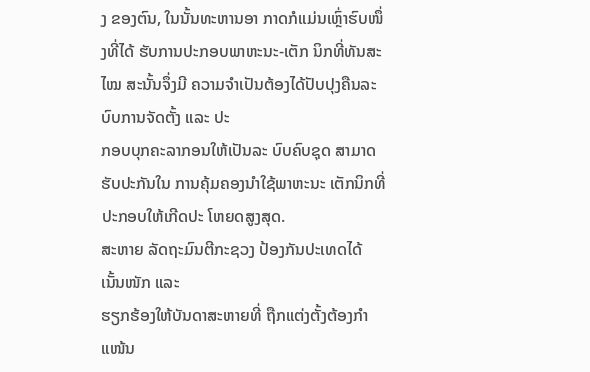ງ ຂອງຕົນ, ໃນນັ້ນທະຫານອາ ກາດກໍແມ່ນເຫຼົ່າຮົບໜຶ່ງທີ່ໄດ້ ຮັບການປະກອບພາຫະນະ-ເຕັກ ນິກທີ່ທັນສະໄໝ ສະນັ້ນຈຶ່ງມີ ຄວາມຈໍາເປັນຕ້ອງໄດ້ປັບປຸງຄືນລະບົບການຈັດຕັ້ງ ແລະ ປະ
ກອບບຸກຄະລາກອນໃຫ້ເປັນລະ ບົບຄົບຊຸດ ສາມາດຮັບປະກັນໃນ ການຄຸ້ມຄອງນໍາໃຊ້ພາຫະນະ ເຕັກນິກທີ່ປະກອບໃຫ້ເກີດປະ ໂຫຍດສູງສຸດ.
ສະຫາຍ ລັດຖະມົນຕີກະຊວງ ປ້ອງກັນປະເທດໄດ້ເນັ້ນໜັກ ແລະ
ຮຽກຮ້ອງໃຫ້ບັນດາສະຫາຍທີ່ ຖືກແຕ່ງຕັ້ງຕ້ອງກໍາແໜ້ນ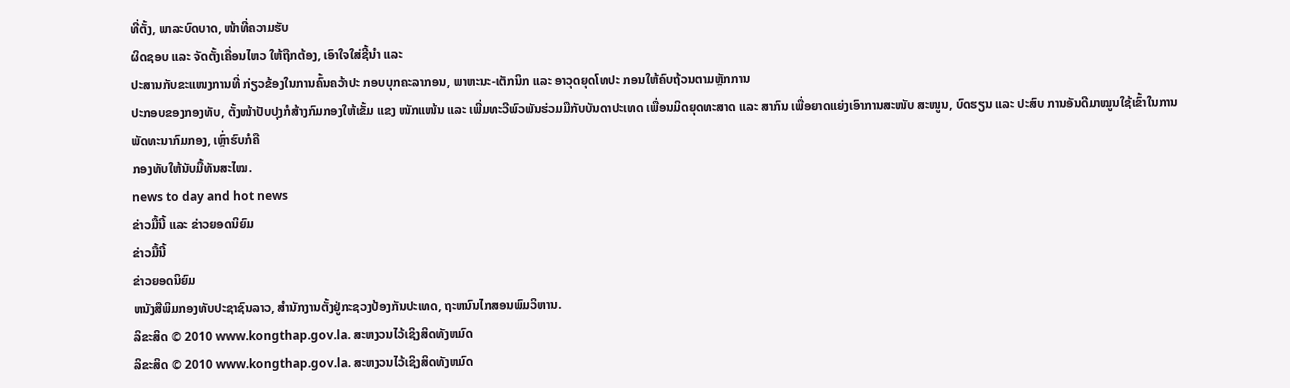ທີ່ຕັ້ງ, ພາລະບົດບາດ, ໜ້າທີ່ຄວາມຮັບ
ຜິດຊອບ ແລະ ຈັດຕັ້ງເຄື່ອນໄຫວ ໃຫ້ຖືກຕ້ອງ, ເອົາໃຈໃສ່ຊີ້ນໍາ ແລະ
ປະສານກັບຂະແໜງການທີ່ ກ່ຽວຂ້ອງໃນການຄົ້ນຄວ້າປະ ກອບບຸກຄະລາກອນ, ພາຫະນະ-ເຕັກນິກ ແລະ ອາວຸດຍຸດໂທປະ ກອນໃຫ້ຄົບຖ້ວນຕາມຫຼັກການ
ປະກອບຂອງກອງທັບ, ຕັ້ງໜ້າປັບປຸງກໍສ້າງກົມກອງໃຫ້ເຂັ້ມ ແຂງ ໜັກແໜ້ນ ແລະ ເພີ່ມທະວີພົວພັນຮ່ວມມືກັບບັນດາປະເທດ ເພື່ອນມິດຍຸດທະສາດ ແລະ ສາກົນ ເພື່ອຍາດແຍ່ງເອົາການສະໜັບ ສະໜູນ, ບົດຮຽນ ແລະ ປະສົບ ການອັນດີມາໝູນໃຊ້ເຂົ້າໃນການ
ພັດທະນາກົມກອງ, ເຫຼົ່າຮົບກໍຄື
ກອງທັບໃຫ້ນັບມື້ທັນສະໄໝ.
news to day and hot news
ຂ່າວມື້ນີ້ ແລະ ຂ່າວຍອດນິຍົມ
ຂ່າວມື້ນີ້
ຂ່າວຍອດນິຍົມ
ຫນັງສືພິມກອງທັບປະຊາຊົນລາວ, ສຳນັກງານຕັ້ງຢູ່ກະຊວງປ້ອງກັນປະເທດ, ຖະຫນົນໄກສອນພົມວິຫານ.
ລິຂະສິດ © 2010 www.kongthap.gov.la. ສະຫງວນໄວ້ເຊິງສິດທັງຫມົດ
ລິຂະສິດ © 2010 www.kongthap.gov.la. ສະຫງວນໄວ້ເຊິງສິດທັງຫມົດ